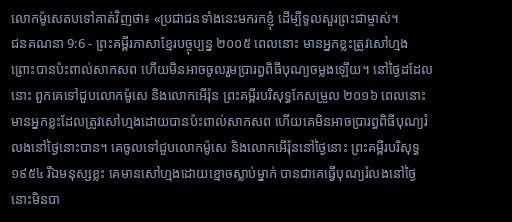លោកម៉ូសេតបទៅគាត់វិញថា៖ «ប្រជាជនទាំងនេះមករកខ្ញុំ ដើម្បីទូលសួរព្រះជាម្ចាស់។
ជនគណនា 9:6 - ព្រះគម្ពីរភាសាខ្មែរបច្ចុប្បន្ន ២០០៥ ពេលនោះ មានអ្នកខ្លះត្រូវសៅហ្មង ព្រោះបានប៉ះពាល់សាកសព ហើយមិនអាចចូលរួមប្រារព្ធពិធីបុណ្យចម្លងឡើយ។ នៅថ្ងៃដដែលនោះ ពួកគេទៅជួបលោកម៉ូសេ និងលោកអើរ៉ុន ព្រះគម្ពីរបរិសុទ្ធកែសម្រួល ២០១៦ ពេលនោះ មានអ្នកខ្លះដែលត្រូវសៅហ្មងដោយបានប៉ះពាល់សាកសព ហើយគេមិនអាចប្រារព្ធពិធីបុណ្យរំលងនៅថ្ងៃនោះបាន។ គេចូលទៅជួបលោកម៉ូសេ និងលោកអើរ៉ុននៅថ្ងៃនោះ ព្រះគម្ពីរបរិសុទ្ធ ១៩៥៤ រីឯមនុស្សខ្លះ គេមានសៅហ្មងដោយខ្មោចស្លាប់ម្នាក់ បានជាគេធ្វើបុណ្យរំលងនៅថ្ងៃនោះមិនបា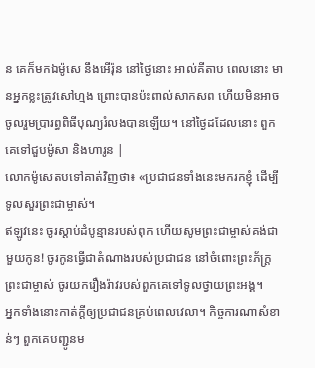ន គេក៏មកឯម៉ូសេ នឹងអើរ៉ុន នៅថ្ងៃនោះ អាល់គីតាប ពេលនោះ មានអ្នកខ្លះត្រូវសៅហ្មង ព្រោះបានប៉ះពាល់សាកសព ហើយមិនអាចចូលរួមប្រារព្ធពិធីបុណ្យរំលងបានឡើយ។ នៅថ្ងៃដដែលនោះ ពួកគេទៅជួបម៉ូសា និងហារូន |
លោកម៉ូសេតបទៅគាត់វិញថា៖ «ប្រជាជនទាំងនេះមករកខ្ញុំ ដើម្បីទូលសួរព្រះជាម្ចាស់។
ឥឡូវនេះ ចូរស្ដាប់ដំបូន្មានរបស់ពុក ហើយសូមព្រះជាម្ចាស់គង់ជាមួយកូន! ចូរកូនធ្វើជាតំណាងរបស់ប្រជាជន នៅចំពោះព្រះភ័ក្ត្រព្រះជាម្ចាស់ ចូរយករឿងរ៉ាវរបស់ពួកគេទៅទូលថ្វាយព្រះអង្គ។
អ្នកទាំងនោះកាត់ក្ដីឲ្យប្រជាជនគ្រប់ពេលវេលា។ កិច្ចការណាសំខាន់ៗ ពួកគេបញ្ជូនម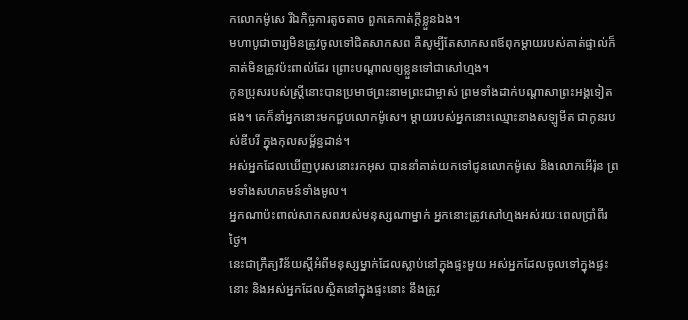កលោកម៉ូសេ រីឯកិច្ចការតូចតាច ពួកគេកាត់ក្ដីខ្លួនឯង។
មហាបូជាចារ្យមិនត្រូវចូលទៅជិតសាកសព គឺសូម្បីតែសាកសពឪពុកម្ដាយរបស់គាត់ផ្ទាល់ក៏គាត់មិនត្រូវប៉ះពាល់ដែរ ព្រោះបណ្ដាលឲ្យខ្លួនទៅជាសៅហ្មង។
កូនប្រុសរបស់ស្ត្រីនោះបានប្រមាថព្រះនាមព្រះជាម្ចាស់ ព្រមទាំងដាក់បណ្ដាសាព្រះអង្គទៀតផង។ គេក៏នាំអ្នកនោះមកជួបលោកម៉ូសេ។ ម្ដាយរបស់អ្នកនោះឈ្មោះនាងសឡូមីត ជាកូនរបស់ឌីបរី ក្នុងកុលសម្ព័ន្ធដាន់។
អស់អ្នកដែលឃើញបុរសនោះរកអុស បាននាំគាត់យកទៅជូនលោកម៉ូសេ និងលោកអើរ៉ុន ព្រមទាំងសហគមន៍ទាំងមូល។
អ្នកណាប៉ះពាល់សាកសពរបស់មនុស្សណាម្នាក់ អ្នកនោះត្រូវសៅហ្មងអស់រយៈពេលប្រាំពីរថ្ងៃ។
នេះជាក្រឹត្យវិន័យស្ដីអំពីមនុស្សម្នាក់ដែលស្លាប់នៅក្នុងផ្ទះមួយ អស់អ្នកដែលចូលទៅក្នុងផ្ទះនោះ និងអស់អ្នកដែលស្ថិតនៅក្នុងផ្ទះនោះ នឹងត្រូវ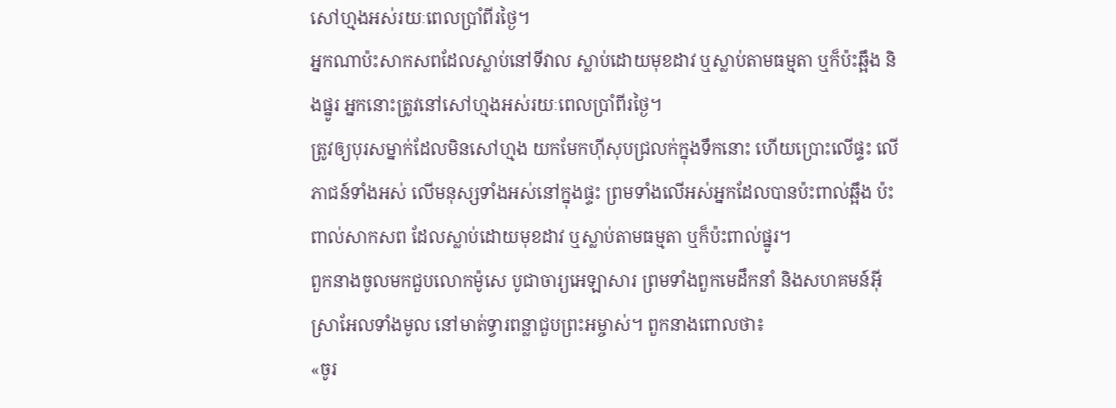សៅហ្មងអស់រយៈពេលប្រាំពីរថ្ងៃ។
អ្នកណាប៉ះសាកសពដែលស្លាប់នៅទីវាល ស្លាប់ដោយមុខដាវ ឬស្លាប់តាមធម្មតា ឬក៏ប៉ះឆ្អឹង និងផ្នូរ អ្នកនោះត្រូវនៅសៅហ្មងអស់រយៈពេលប្រាំពីរថ្ងៃ។
ត្រូវឲ្យបុរសម្នាក់ដែលមិនសៅហ្មង យកមែកហ៊ីសុបជ្រលក់ក្នុងទឹកនោះ ហើយប្រោះលើផ្ទះ លើភាជន៍ទាំងអស់ លើមនុស្សទាំងអស់នៅក្នុងផ្ទះ ព្រមទាំងលើអស់អ្នកដែលបានប៉ះពាល់ឆ្អឹង ប៉ះពាល់សាកសព ដែលស្លាប់ដោយមុខដាវ ឬស្លាប់តាមធម្មតា ឬក៏ប៉ះពាល់ផ្នូរ។
ពួកនាងចូលមកជួបលោកម៉ូសេ បូជាចារ្យអេឡាសារ ព្រមទាំងពួកមេដឹកនាំ និងសហគមន៍អ៊ីស្រាអែលទាំងមូល នៅមាត់ទ្វារពន្លាជួបព្រះអម្ចាស់។ ពួកនាងពោលថា៖
«ចូរ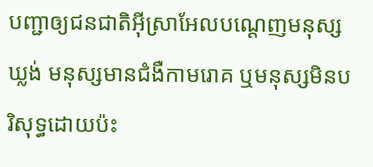បញ្ជាឲ្យជនជាតិអ៊ីស្រាអែលបណ្ដេញមនុស្សឃ្លង់ មនុស្សមានជំងឺកាមរោគ ឬមនុស្សមិនបរិសុទ្ធដោយប៉ះ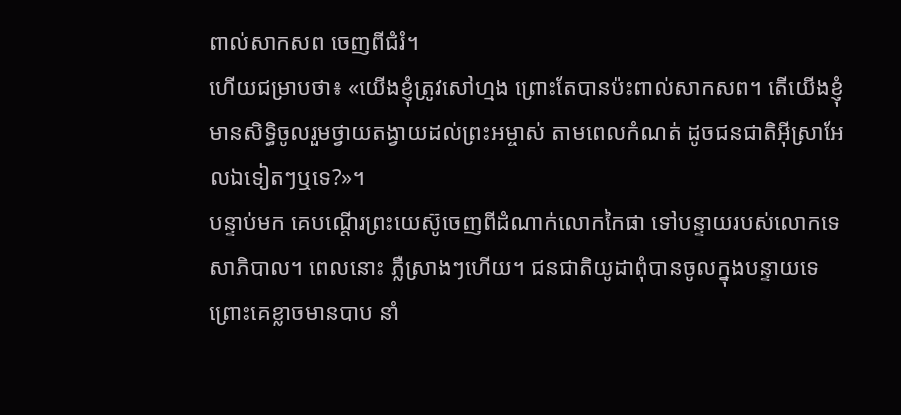ពាល់សាកសព ចេញពីជំរំ។
ហើយជម្រាបថា៖ «យើងខ្ញុំត្រូវសៅហ្មង ព្រោះតែបានប៉ះពាល់សាកសព។ តើយើងខ្ញុំមានសិទ្ធិចូលរួមថ្វាយតង្វាយដល់ព្រះអម្ចាស់ តាមពេលកំណត់ ដូចជនជាតិអ៊ីស្រាអែលឯទៀតៗឬទេ?»។
បន្ទាប់មក គេបណ្ដើរព្រះយេស៊ូចេញពីដំណាក់លោកកៃផា ទៅបន្ទាយរបស់លោកទេសាភិបាល។ ពេលនោះ ភ្លឺស្រាងៗហើយ។ ជនជាតិយូដាពុំបានចូលក្នុងបន្ទាយទេ ព្រោះគេខ្លាចមានបាប នាំ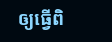ឲ្យធ្វើពិ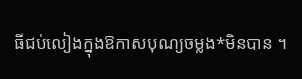ធីជប់លៀងក្នុងឱកាសបុណ្យចម្លង*មិនបាន ។